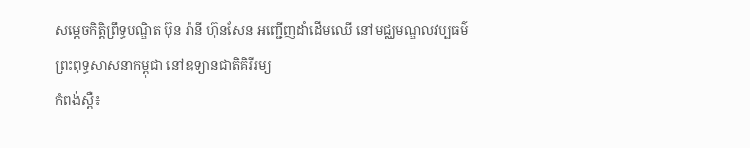សម្ដេចកិត្តិព្រឹទ្ធបណ្ឌិត ប៊ុន រ៉ានី ហ៊ុនសែន អញ្ជើញដាំដើមឈើ នៅមជ្ឈមណ្ឌលវប្បធម៌ព្រះពុទ្ធសាសនាកម្ពុជា នៅឧទ្យានជាតិគិរីរម្យ
កំពង់ស្ពឺ៖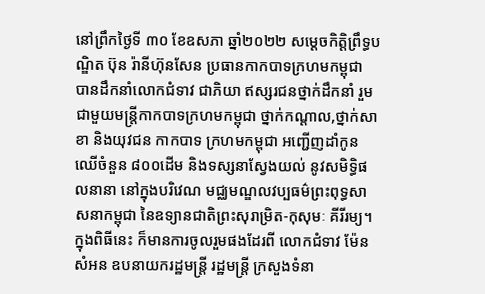នៅព្រឹកថ្ងៃទី ៣០ ខែឧសភា ឆ្នាំ២០២២ សម្តេចកិត្តិព្រឹទ្ធបណ្ឌិត ប៊ុន រ៉ានីហ៊ុនសែន ប្រធានកាកបាទក្រហមកម្ពុជា បានដឹកនាំលោកជំទាវ ជាភិយា ឥស្សរជនថ្នាក់ដឹកនាំ រួមជាមួយមន្ត្រីកាកបាទក្រហមកម្ពុជា ថ្នាក់កណ្តាល,ថ្នាក់សាខា និងយុវជន កាកបាទ ក្រហមកម្ពុជា អញ្ជើញដាំកូនឈើចំនួន ៨០០ដើម និងទស្សនាស្វែងយល់ នូវសមិទ្ធិផលនានា នៅក្នុងបរិវេណ មជ្ឈមណ្ឌលវប្បធម៌ព្រះពុទ្ធសាសនាកម្ពុជា នៃឧទ្យានជាតិព្រះសុរាម្រិត-កុសុមៈ គីរីរម្យ។
ក្នុងពិធីនេះ ក៏មានការចូលរួមផងដែរពី លោកជំទាវ ម៉ែន សំអន ឧបនាយករដ្ឋមន្ត្រី រដ្ឋមន្ត្រី ក្រសួងទំនា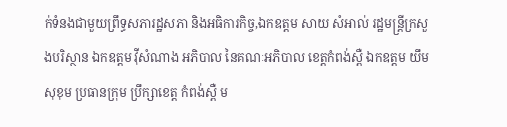ក់ទំនងជាមួយព្រឹទ្ធសភារដ្ឋសភា និងអធិការកិច្ច,ឯកឧត្តម សាយ សំអាល់ រដ្ឋមន្ត្រីក្រសួងបរិស្ថាន ឯកឧត្តម វ៉ីសំណាង អភិបាល នៃគណៈអភិបាល ខេត្តកំពង់ស្ពឺ ឯកឧត្តម យឹម សុខុម ប្រធានក្រុម ប្រឹក្សាខេត្ត កំពង់ស្ពឺ ម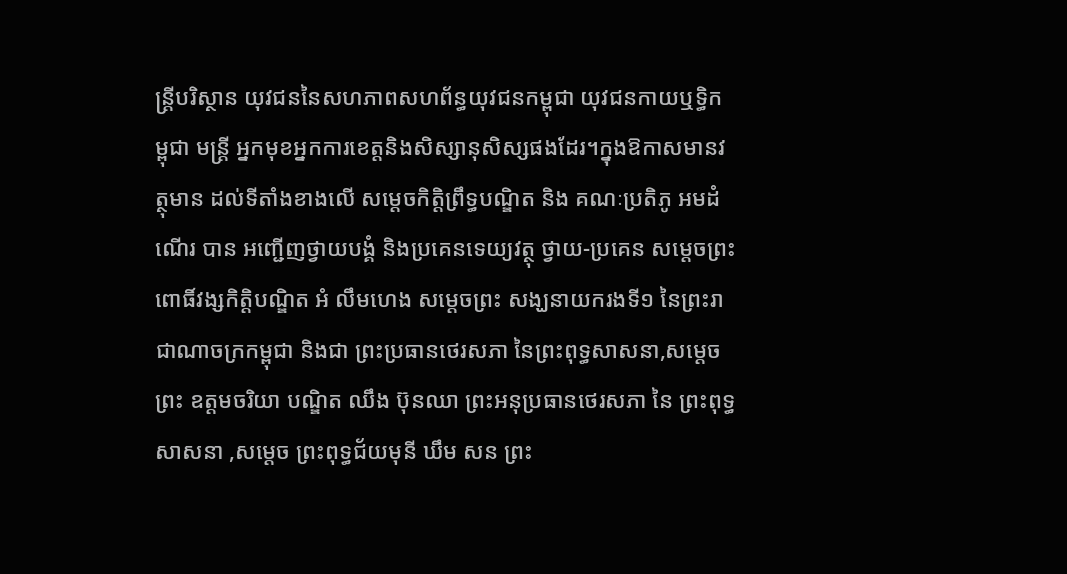ន្ត្រីបរិស្ថាន យុវជននៃសហភាពសហព័ន្ធយុវជនកម្ពុជា យុវជនកាយឬទ្ធិកម្ពុជា មន្ត្រី អ្នកមុខអ្នកការខេត្តនិងសិស្សានុសិស្សផងដែរ។ក្នុងឱកាសមានវត្ថុមាន ដល់ទីតាំងខាងលើ សម្តេចកិត្តិព្រឹទ្ធបណ្ឌិត និង គណៈប្រតិភូ អមដំណើរ បាន អញ្ជើញថ្វាយបង្គំ និងប្រគេនទេយ្យវត្ថុ ថ្វាយ-ប្រគេន សម្តេចព្រះពោធិ៍វង្សកិត្តិបណ្ឌិត អំ លឹមហេង សម្ដេចព្រះ សង្ឃនាយករងទី១ នៃព្រះរាជាណាចក្រកម្ពុជា និងជា ព្រះប្រធានថេរសភា នៃព្រះពុទ្ធសាសនា,សម្ដេចព្រះ ឧត្តមចរិយា បណ្ឌិត ឈឹង ប៊ុនឈា ព្រះអនុប្រធានថេរសភា នៃ ព្រះពុទ្ធសាសនា ,សម្ដេច ព្រះពុទ្ធជ័យមុនី ឃឹម សន ព្រះ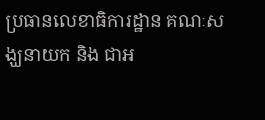ប្រធានលេខាធិការដ្ឋាន គណៈសង្ឃនាយក និង ជាអ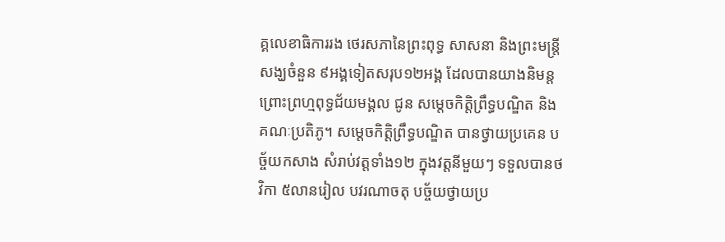គ្គលេខាធិការរង ថេរសភានៃព្រះពុទ្ធ សាសនា និងព្រះមន្ត្រីសង្ឃចំនួន ៩អង្គទៀតសរុប១២អង្គ ដែលបានយាងនិមន្ត ព្រោះព្រហ្មពុទ្ធជ័យមង្គល ជូន សម្តេចកិត្តិព្រឹទ្ធបណ្ឌិត និងគណៈប្រតិភូ។ សម្ដេចកិត្តិព្រឹទ្ធបណ្ឌិត បានថ្វាយប្រគេន បច្ច័យកសាង សំរាប់វត្តទាំង១២ ក្នុងវត្តនីមួយៗ ទទួលបានថវិកា ៥លានរៀល បវរណាចតុ បច្ច័យថ្វាយប្រ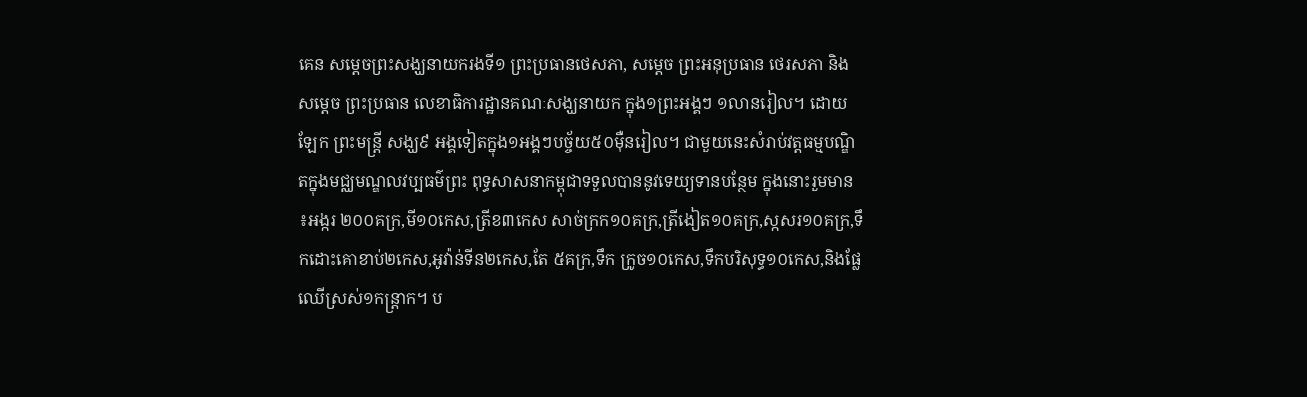គេន សម្តេចព្រះសង្ឃនាយករងទី១ ព្រះប្រធានថេសភា, សម្តេច ព្រះអនុប្រធាន ថេរសភា និង សម្តេច ព្រះប្រធាន លេខាធិការដ្ឋានគណៈសង្ឃនាយក ក្នុង១ព្រះអង្គៗ ១លានរៀល។ ដោយឡែក ព្រះមន្ត្រី សង្ឃ៩ អង្គទៀតក្នុង១អង្គៗបច្ច័យ៥០ម៉ឺនរៀល។ ជាមួយនេះសំរាប់វត្តធម្មបណ្ឌិតក្នុងមជ្ឈមណ្ឌលវប្បធម៌ព្រះ ពុទ្ធសាសនាកម្ពុជាទទួលបាននូវទេយ្យទានបន្ថែម ក្នុងនោះរួមមាន ៖អង្ករ ២០០គក្រ,មី១០កេស,ត្រីខ៣កេស សាច់ក្រក១០គក្រ,ត្រីងៀត១០គក្រ,ស្កសរ១០គក្រ,ទឹកដោះគោខាប់២កេស,អូវ៉ាន់ទីន២កេស,តែ ៥គក្រ,ទឹក ក្រូច១០កេស,ទឹកបរិសុទ្ធ១០កេស,និងផ្លែឈើស្រស់១កន្ត្រាក។ ប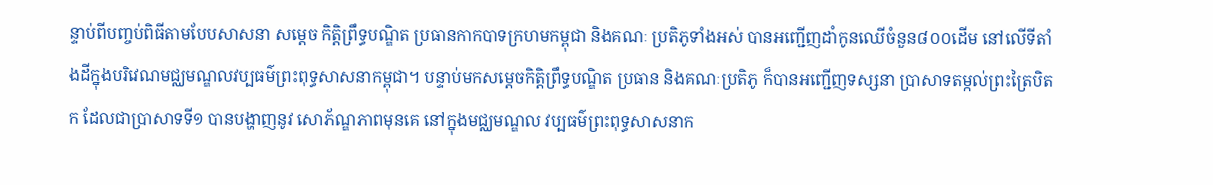ន្ទាប់ពីបញ្ចប់ពិធីតាមបែបសាសនា សម្តេច កិត្តិព្រឹទ្ធបណ្ឌិត ប្រធានកាកបាទក្រហមកម្ពុជា និងគណៈ ប្រតិភូទាំងអស់ បានអញ្ជើញដាំកូនឈើចំនួន៨០០ដើម នៅលើទីតាំងដីក្នុងបរិវេណមជ្ឈមណ្ឌលវប្បធម៌ព្រះពុទ្ធសាសនាកម្ពុជា។ បន្ទាប់មកសម្តេចកិត្តិព្រឹទ្ធបណ្ឌិត ប្រធាន និងគណៈប្រតិភូ ក៏បានអញ្ជើញទស្សនា ប្រាសាទតម្កល់ព្រះត្រៃបិតក ដែលជាប្រាសាទទី១ បានបង្ហាញនូវ សោភ័ណ្ឌភាពមុនគេ នៅក្នុងមជ្ឈមណ្ឌល វប្បធម៌ព្រះពុទ្ធសាសនាក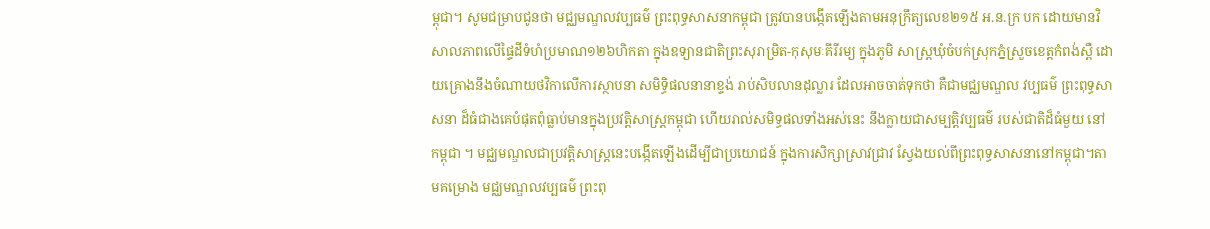ម្ពុជា។ សូមជម្រាបជូនថា មជ្ឈមណ្ឌលវប្បធម៌ ព្រះពុទ្ធសាសនាកម្ពុជា ត្រូវបានបង្កើតឡើងតាមអនុក្រឹត្យលេខ២១៥ អ.ន.ក្រ បក ដោយមានវិសាលភាពលើផ្ទៃដីទំហំប្រមាណ១២៦ហិកតា ក្នុងឧទ្យានជាតិព្រះសុរាម្រិត-កុសុមៈគីរីរម្យ ក្នុងភូមិ សាស្ត្រឃុំចំបក់ស្រុកភ្នំស្រួចខេត្តកំពង់ស្ពឺ ដោយគ្រោងនឹងចំណាយថវិកាលើការស្ថាបនា សមិទ្ធិផលនានាខ្ទង់ រាប់សិបលានដុល្លារ ដែលអាចចាត់ទុកថា គឺជាមជ្ឈមណ្ឌល វប្បធម៌ ព្រះពុទ្ធសាសនា ដ៏ធំជាងគេបំផុតពុំធ្លាប់មានក្នុងប្រវត្តិសាស្ត្រកម្ពុជា ហើយរាល់សមិទ្ធផលទាំងអស់នេះ នឹងក្លាយជាសម្បត្តិវប្បធម៌ របស់ជាតិដ៏ធំមួយ នៅកម្ពុជា ។ មជ្ឈមណ្ឌលជាប្រវត្តិសាស្ត្រនេះបង្កើតឡើងដើម្បីជាប្រយោជន៍ ក្នុងការសិក្សាស្រាវជ្រាវ ស្វែងយល់ពីព្រះពុទ្ធសាសនានៅកម្ពុជា។តាមគម្រោង មជ្ឈមណ្ឌលវប្បធម៌ ព្រះពុ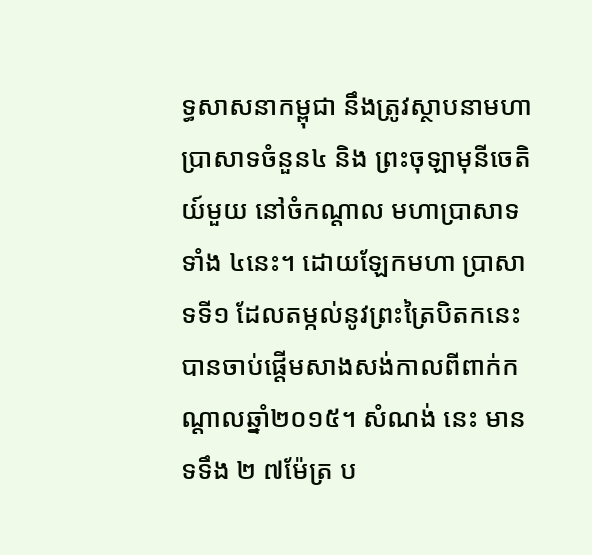ទ្ធសាសនាកម្ពុជា នឹងត្រូវស្ថាបនាមហា ប្រាសាទចំនួន៤ និង ព្រះចុឡាមុនីចេតិយ៍មួយ នៅចំកណ្តាល មហាប្រាសាទទាំង ៤នេះ។ ដោយឡែកមហា ប្រាសាទទី១ ដែលតម្កល់នូវព្រះត្រៃបិតកនេះបានចាប់ផ្តើមសាងសង់កាលពីពាក់កណ្តាលឆ្នាំ២០១៥។ សំណង់ នេះ មានទទឹង ២ ៧ម៉ែត្រ ប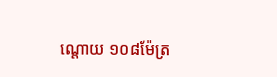ណ្តោយ ១០៨ម៉ែត្រ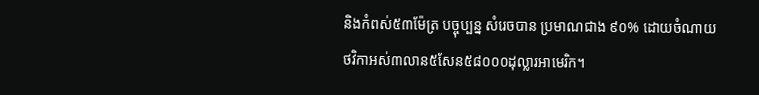និងកំពស់៥៣ម៉ែត្រ បច្ចុប្បន្ន សំរេចបាន ប្រមាណជាង ៩០% ដោយចំណាយថវិកាអស់៣លាន៥សែន៥៨០០០ដុល្លារអាមេរិក។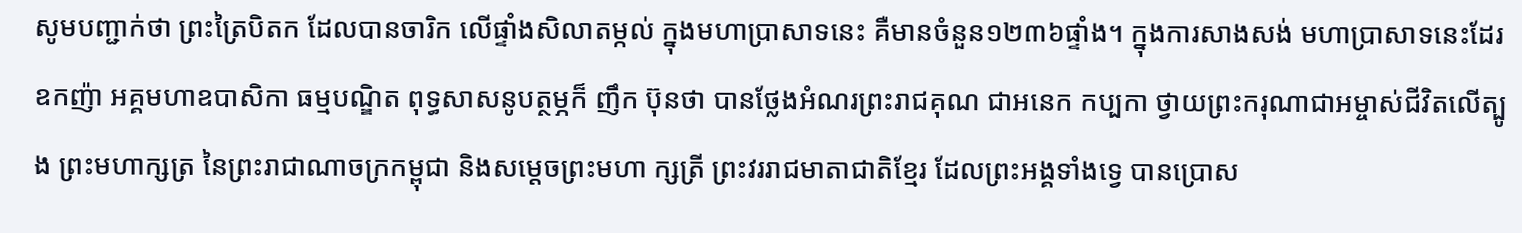សូមបញ្ជាក់ថា ព្រះត្រៃបិតក ដែលបានចារិក លើផ្ទាំងសិលាតម្កល់ ក្នុងមហាប្រាសាទនេះ គឺមានចំនួន១២៣៦ផ្ទាំង។ ក្នុងការសាងសង់ មហាប្រាសាទនេះដែរ ឧកញ៉ា អគ្គមហាឧបាសិកា ធម្មបណ្ឌិត ពុទ្ធសាសនូបត្ថម្ភក៏ ញឹក ប៊ុនថា បានថ្លែងអំណរព្រះរាជគុណ ជាអនេក កប្បកា ថ្វាយព្រះករុណាជាអម្ចាស់ជីវិតលើត្បូង ព្រះមហាក្សត្រ នៃព្រះរាជាណាចក្រកម្ពុជា និងសម្តេចព្រះមហា ក្សត្រី ព្រះវររាជមាតាជាតិខ្មែរ ដែលព្រះអង្គទាំងទ្វេ បានប្រោស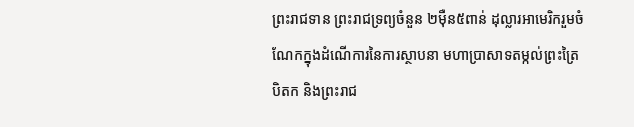ព្រះរាជទាន ព្រះរាជទ្រព្យចំនួន ២ម៉ឺន៥ពាន់ ដុល្លារអាមេរិករួមចំណែកក្នុងដំណើការនៃការស្ថាបនា មហាប្រាសាទតម្កល់ព្រះត្រៃបិតក និងព្រះរាជ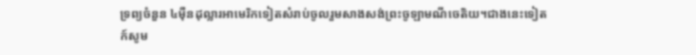ទ្រព្យចំនួន ៤ម៉ឺនដុល្លារអាមេរិកទៀតសំរាប់ចូលរួមសាងសង់ព្រះចូឡាមណីចេតិយ។ជាងនេះទៀតក៍សូម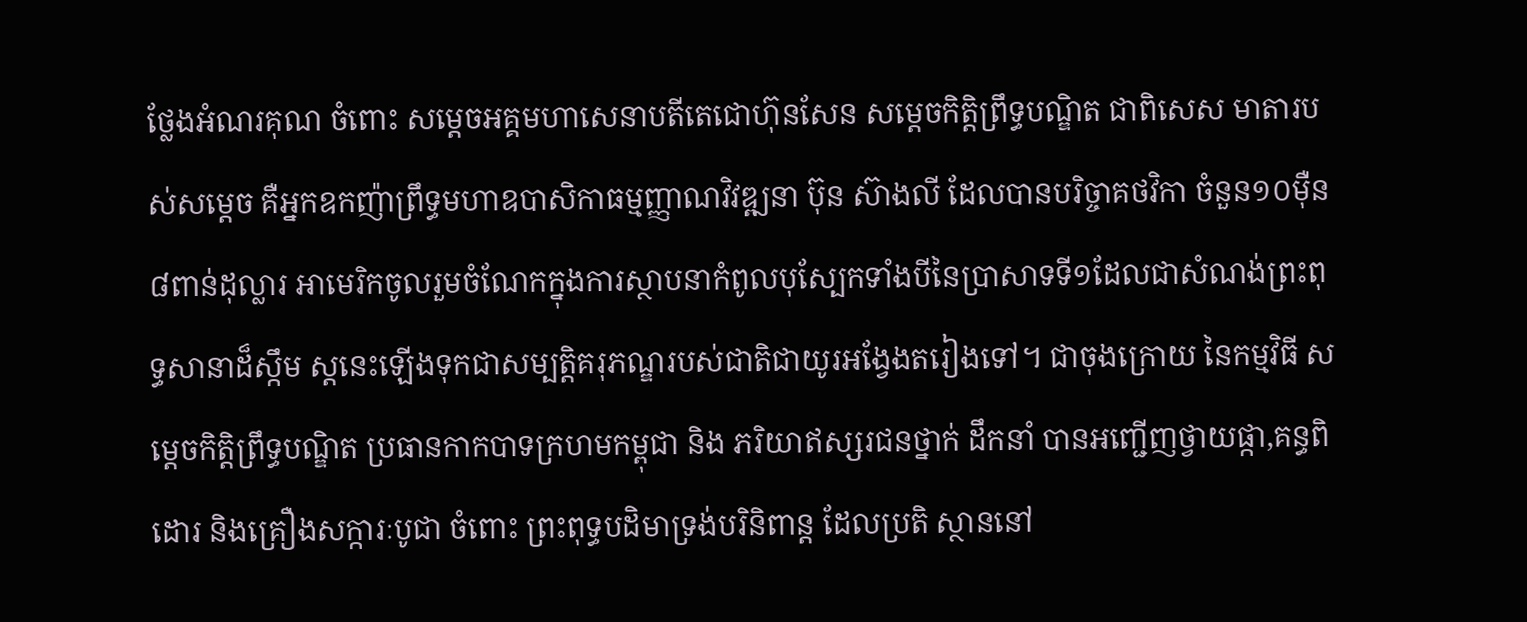ថ្លែងអំណរគុណ ចំពោះ សម្តេចអគ្គមហាសេនាបតីតេជោហ៊ុនសែន សម្តេចកិត្តិព្រឹទ្ធបណ្ឌិត ជាពិសេស មាតារបស់សម្តេច គឺអ្នកឧកញ៉ាព្រឹទ្ធមហាឧបាសិកាធម្មញ្ញាណវិវឌ្ឍនា ប៊ុន ស៊ាងលី ដែលបានបរិច្ចាគថវិកា ចំនួន១០ម៉ឺន៨ពាន់ដុល្លារ អាមេរិកចូលរួមចំណែកក្នុងការស្ថាបនាកំពូលបុស្បែកទាំងបីនៃប្រាសាទទី១ដែលជាសំណង់ព្រះពុទ្ធសានាដ៏ស្កឹម ស្តនេះឡើងទុកជាសម្បត្តិគរុភណ្ឌរបស់ជាតិជាយូរអង្វែងតរៀងទៅ។ ជាចុងក្រោយ នៃកម្មវិធី សម្តេចកិត្តិព្រឹទ្ធបណ្ឌិត ប្រធានកាកបាទក្រហមកម្ពុជា និង ភរិយាឥស្សរជនថ្នាក់ ដឹកនាំ បានអញ្ជើញថ្វាយផ្កា,គន្ធពិដោរ និងគ្រឿងសក្ការៈបូជា ចំពោះ ព្រះពុទ្ធបដិមាទ្រង់បរិនិពាន្ត ដែលប្រតិ ស្ថាននៅ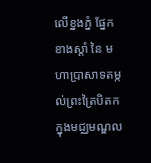លើខ្នងភ្នំ ផ្នែកខាងស្តាំ នៃ មហាប្រាសាទតម្កល់ព្រះត្រៃបិតក ក្នុងមជ្ឈមណ្ឌល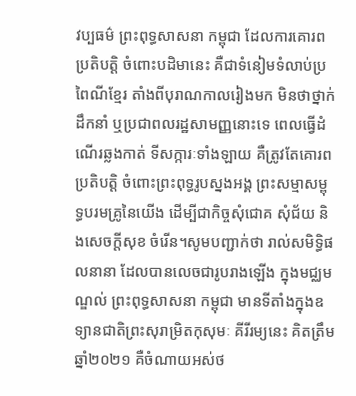វប្បធម៌ ព្រះពុទ្ធសាសនា កម្ពុជា ដែលការគោរពប្រតិបត្តិ ចំពោះបដិមានេះ គឺជាទំនៀមទំលាប់ប្រពៃណីខ្មែរ តាំងពីបុរាណកាលរៀងមក មិនថាថ្នាក់ដឹកនាំ ឬប្រជាពលរដ្ឋសាមញ្ញនោះទេ ពេលធ្វើដំណើរឆ្លងកាត់ ទីសក្ការៈទាំងឡាយ គឺត្រូវតែគោរព ប្រតិបត្តិ ចំពោះព្រះពុទ្ធរូបស្នងអង្គ ព្រះសម្មាសម្ពុទ្ធបរមគ្រូនៃយើង ដើម្បីជាកិច្ចសុំជោគ សុំជ័យ និងសេចក្តីសុខ ចំរើន។សូមបញ្ជាក់ថា រាល់សមិទ្ធិផលនានា ដែលបានលេចជារូបរាងឡើង ក្នុងមជ្ឈមណ្ឌល់ ព្រះពុទ្ធសាសនា កម្ពុជា មានទីតាំងក្នុងឧទ្យានជាតិព្រះសុរាម្រិតកុសុមៈ គីរីរម្យនេះ គិតត្រឹមឆ្នាំ២០២១ គឺចំណាយអស់ថ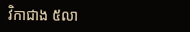វិកាជាង ៥លា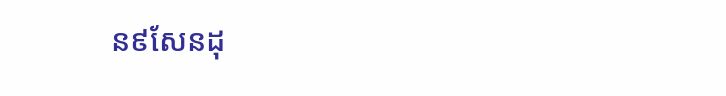ន៩សែនដុ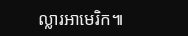ល្លារអាមេរិក៕